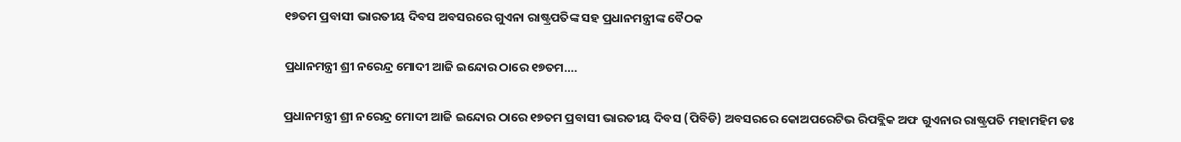୧୭ତମ ପ୍ରବାସୀ ଭାରତୀୟ ଦିବସ ଅବସରରେ ଗୁଏନା ରାଷ୍ଟ୍ରପତିଙ୍କ ସହ ପ୍ରଧାନମନ୍ତ୍ରୀଙ୍କ ବୈଠକ

ପ୍ରଧାନମନ୍ତ୍ରୀ ଶ୍ରୀ ନରେନ୍ଦ୍ର ମୋଦୀ ଆଜି ଇନ୍ଦୋର ଠାରେ ୧୭ତମ….

ପ୍ରଧାନମନ୍ତ୍ରୀ ଶ୍ରୀ ନରେନ୍ଦ୍ର ମୋଦୀ ଆଜି ଇନ୍ଦୋର ଠାରେ ୧୭ତମ ପ୍ରବାସୀ ଭାରତୀୟ ଦିବସ (ପିବିଡି) ଅବସରରେ କୋଅପରେଟିଭ ରିପବ୍ଲିକ ଅଫ ଗୁଏନାର ରାଷ୍ଟ୍ରପତି ମହାମହିମ ଡଃ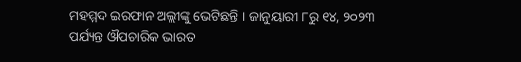ମହମ୍ମଦ ଇରଫାନ ଅଲ୍ଲୀଙ୍କୁ ଭେଟିଛନ୍ତି । ଜାନୁୟାରୀ ୮ରୁ ୧୪, ୨୦୨୩ ପର୍ଯ୍ୟନ୍ତ ଔପଚାରିକ ଭାରତ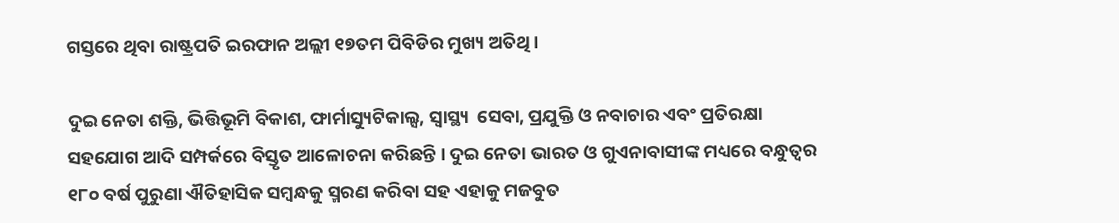ଗସ୍ତରେ ଥିବା ରାଷ୍ଟ୍ରପତି ଇରଫାନ ଅଲ୍ଲୀ ୧୭ତମ ପିବିଡିର ମୁଖ୍ୟ ଅତିଥି ।

ଦୁଇ ନେତା ଶକ୍ତି, ଭିତ୍ତିଭୂମି ବିକାଶ, ଫାର୍ମାସ୍ୟୁଟିକାଲ୍ସ, ସ୍ୱାସ୍ଥ୍ୟ  ସେବା, ପ୍ରଯୁକ୍ତି ଓ ନବାଚାର ଏବଂ ପ୍ରତିରକ୍ଷା ସହଯୋଗ ଆଦି ସମ୍ପର୍କରେ ବିସ୍ତୃତ ଆଳୋଚନା କରିଛନ୍ତି । ଦୁଇ ନେତା ଭାରତ ଓ ଗୁଏନାବାସୀଙ୍କ ମଧ୍ୟରେ ବନ୍ଧୁତ୍ୱର ୧୮୦ ବର୍ଷ ପୁରୁଣା ଐତିହାସିକ ସମ୍ବନ୍ଧକୁ ସ୍ମରଣ କରିବା ସହ ଏହାକୁ ମଜବୁତ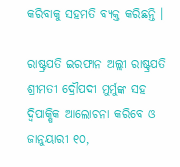କରିବାକୁ ସହମତି ବ୍ୟକ୍ତ କରିଛନ୍ତି ।

ରାଷ୍ଟ୍ରପତି ଇରଫାନ ଅଲ୍ଲୀ ରାଷ୍ଟ୍ରପତି ଶ୍ରୀମତୀ ଦ୍ରୌପଦୀ ମୁର୍ମୁଙ୍କ ସହ ଦ୍ୱିପାକ୍ଷିକ ଆଲୋଚନା କରିବେ ଓ ଜାନୁୟାରୀ ୧୦,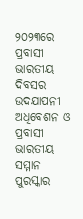୨୦୨୩ରେ ପ୍ରବାସୀ ଭାରତୀୟ ଦିବସର ଉଦଯାପନୀ ଅଧିବେଶନ ଓ ପ୍ରବାସୀ ଭାରତୀୟ ସମ୍ମାନ ପୁରସ୍କାର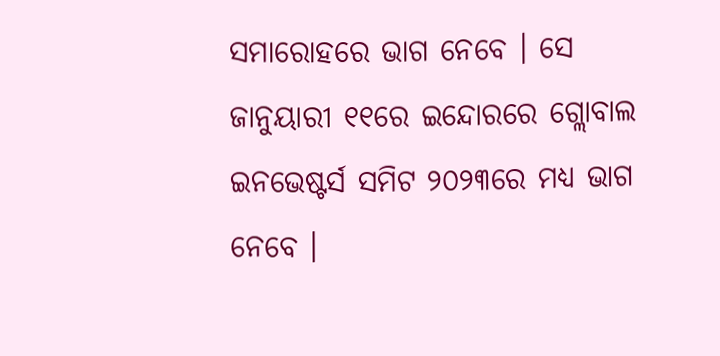ସମାରୋହରେ ଭାଗ ନେବେ । ସେ ଜାନୁୟାରୀ ୧୧ରେ ଇନ୍ଦୋରରେ ଗ୍ଲୋବାଲ ଇନଭେଷ୍ଟର୍ସ ସମିଟ ୨୦୨୩ରେ ମଧ୍ୟ ଭାଗ ନେବେ ।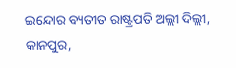ଇନ୍ଦୋର ବ୍ୟତୀତ ରାଷ୍ଟ୍ରପତି ଅଲ୍ଲୀ ଦିଲ୍ଲୀ, କାନପୁର,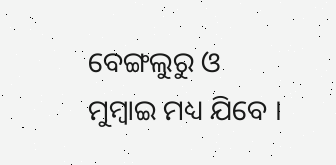ବେଙ୍ଗଲୁରୁ ଓ ମୁମ୍ବାଇ ମଧ୍ୟ ଯିବେ ।